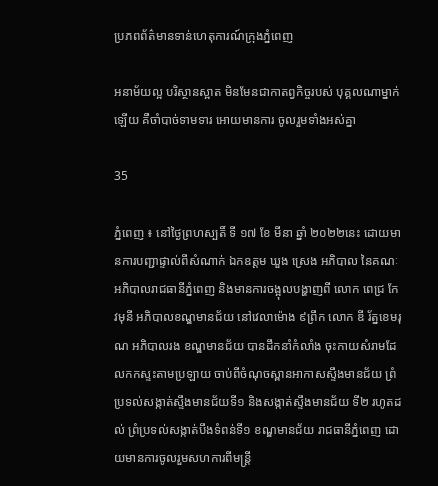ប្រភពព័ត៌មានទាន់ហេតុការណ៍ក្រុងភ្នំពេញ

អនាម័យល្អ បរិស្ថានស្អាត មិនមែនជាកាតព្វកិច្ចរបស់ បុគ្គលណាម្នាក់ឡើយ គឺចាំបាច់ទាមទារ អោយមានការ ចូលរួមទាំងអស់គ្នា

35

ភ្នំពេញ ៖ នៅថ្ងៃព្រហស្បតិ៍ ទី ១៧ ខែ មីនា ឆ្នាំ ២០២២នេះ ដោយមានការបញ្ជាផ្ទាល់ពីសំណាក់ ឯកឧត្ដម ឃួង ស្រេង អភិបាល នៃគណៈអភិបាលរាជធានីភ្នំពេញ និងមានការចង្អុលបង្ហាញពី លោក ពេជ្រ កែវមុនី អភិបាលខណ្ឌមានជ័យ នៅវេលាម៉ោង ៩ព្រឹក លោក ឌី រ័ត្នខេមរុណ អភិបាលរង ខណ្ឌមានជ័យ បានដឹកនាំកំលាំង ចុះកាយសំរាមដែលកកស្ទះតាមប្រឡាយ ចាប់ពីចំណុចស្ពានអាកាសស្ទឹងមានជ័យ ព្រំប្រទល់សង្កាត់ស្ទឹងមានជ័យទី១ និងសង្កាត់ស្ទឹងមានជ័យ ទី២ រហូតដល់ ព្រំប្រទល់សង្កាត់បឹងទំពន់ទី១ ខណ្ឌមានជ័យ រាជធានីភ្នំពេញ ដោយមានការចូលរួមសហការពីមន្ត្រី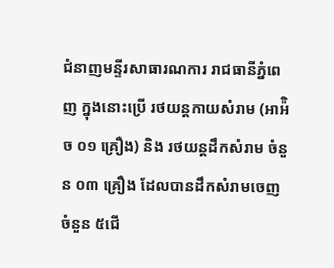ជំនាញមន្ទីរសាធារណការ រាជធានីភ្នំពេញ ក្នុងនោះប្រើ រថយន្តកាយសំរាម (អាអ៉ិច ០១ គ្រឿង) និង រថយន្តដឹកសំរាម ចំនួន ០៣ គ្រឿង ដែលបានដឹកសំរាមចេញ ចំនួន ៥ជើ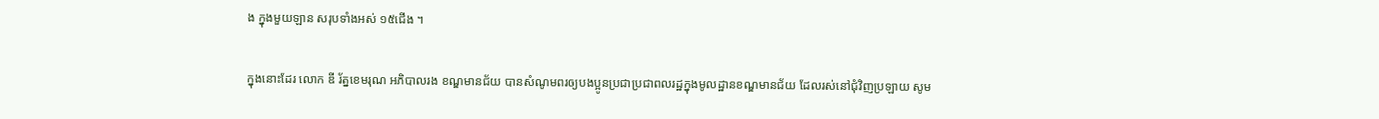ង ក្នុងមួយឡាន សរុបទាំងអស់ ១៥ជើង ។

ក្នុងនោះដែរ លោក ឌី រ័ត្នខេមរុណ អភិបាលរង ខណ្ឌមានជ័យ បានសំណូមពរឲ្យបងប្អូនប្រជាប្រជាពលរដ្ឋក្នុងមូលដ្ឋានខណ្ឌមានជ័យ ដែលរស់នៅជុំវិញប្រឡាយ សូម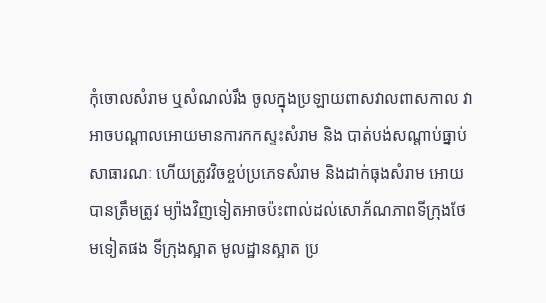កុំចោលសំរាម ឬសំណល់រឹង ចូលក្នុងប្រឡាយពាសវាលពាសកាល វាអាចបណ្តាលអោយមានការកកស្ទះសំរាម និង បាត់បង់សណ្តាប់ធ្នាប់សាធារណៈ ហើយត្រូវវិចខ្ចប់ប្រភេទសំរាម និងដាក់ធុងសំរាម អោយបានត្រឹមត្រូវ ម្យ៉ាងវិញទៀតអាចប៉ះពាល់ដល់សោភ័ណភាពទីក្រុងថែមទៀតផង ទីក្រុងស្អាត មូលដ្ឋានស្អាត ប្រ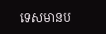ទេសមានប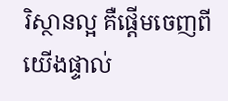រិស្ថានល្អ គឺផ្តើមចេញពីយើងផ្ទាល់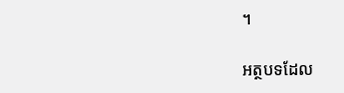។

អត្ថបទដែល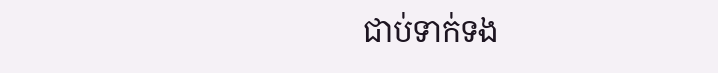ជាប់ទាក់ទង